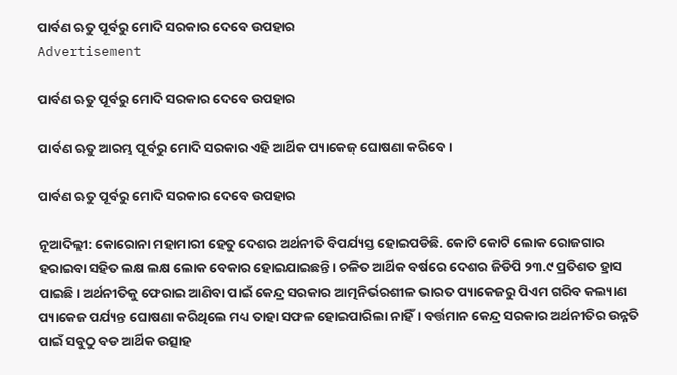ପାର୍ବଣ ଋତୁ ପୂର୍ବରୁ ମୋଦି ସରକାର ଦେବେ ଉପହାର
Advertisement

ପାର୍ବଣ ଋତୁ ପୂର୍ବରୁ ମୋଦି ସରକାର ଦେବେ ଉପହାର

ପାର୍ବଣ ଋତୁ ଆରମ୍ଭ ପୂର୍ବରୁ ମୋଦି ସରକାର ଏହି ଆର୍ଥିକ ପ୍ୟାକେଜ୍ ଘୋଷଣା କରିବେ।

ପାର୍ବଣ ଋତୁ ପୂର୍ବରୁ ମୋଦି ସରକାର ଦେବେ ଉପହାର

ନୂଆଦିଲ୍ଲୀ: କୋରୋନା ମହାମାରୀ ହେତୁ ଦେଶର ଅର୍ଥନୀତି ବିପର୍ଯ୍ୟସ୍ତ ହୋଇପଡିଛି. କୋଟି କୋଟି ଲୋକ ରୋଜଗାର ହରାଇବା ସହିତ ଲକ୍ଷ ଲକ୍ଷ ଲୋକ ବେକାର ହୋଇଯାଇଛନ୍ତି। ଚଳିତ ଆର୍ଥିକ ବର୍ଷରେ ଦେଶର ଜିଡିପି ୨୩.୯ ପ୍ରତିଶତ ହ୍ରାସ ପାଇଛି। ଅର୍ଥନୀତିକୁ ଫେରାଇ ଆଣିବା ପାଇଁ କେନ୍ଦ୍ର ସରକାର ଆତ୍ମନିର୍ଭରଶୀଳ ଭାରତ ପ୍ୟାକେଜରୁ ପିଏମ ଗରିବ କଲ୍ୟାଣ ପ୍ୟାକେଜ ପର୍ଯ୍ୟନ୍ତ ଘୋଷଣା କରିଥିଲେ ମଧ୍ୟ ତାହା ସଫଳ ହୋଇପାରିଲା ନାହିଁ। ବର୍ତ୍ତମାନ କେନ୍ଦ୍ର ସରକାର ଅର୍ଥନୀତିର ଉନ୍ନତି ପାଇଁ ସବୁଠୁ ବଡ ଆର୍ଥିକ ଉତ୍ସାହ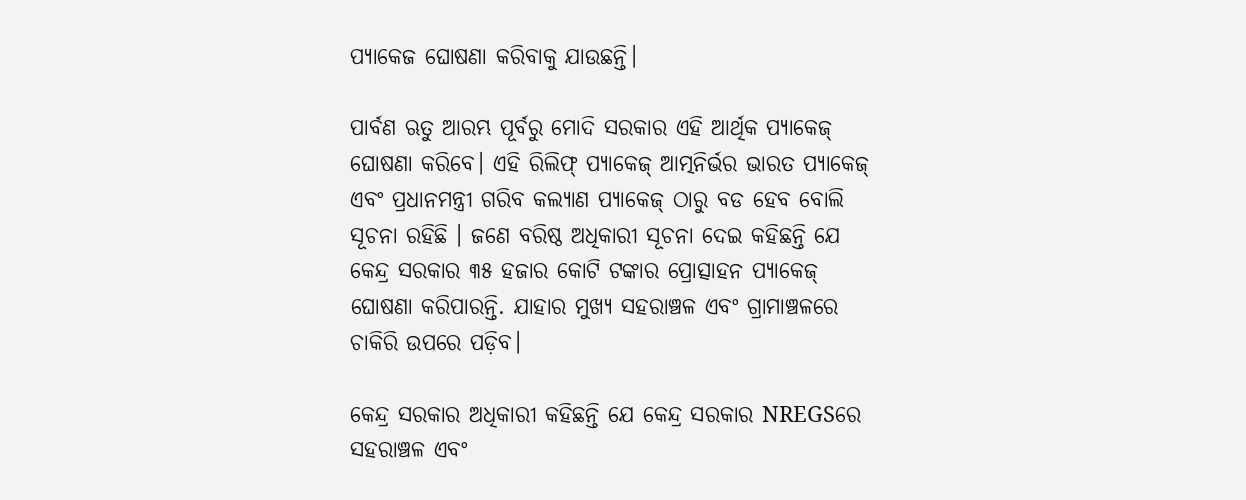ପ୍ୟାକେଜ ଘୋଷଣା କରିବାକୁ ଯାଉଛନ୍ତି।

ପାର୍ବଣ ଋତୁ ଆରମ୍ଭ ପୂର୍ବରୁ ମୋଦି ସରକାର ଏହି ଆର୍ଥିକ ପ୍ୟାକେଜ୍ ଘୋଷଣା କରିବେ। ଏହି ରିଲିଫ୍ ପ୍ୟାକେଜ୍ ଆତ୍ମନିର୍ଭର ଭାରତ ପ୍ୟାକେଜ୍ ଏବଂ ପ୍ରଧାନମନ୍ତ୍ରୀ ଗରିବ କଲ୍ୟାଣ ପ୍ୟାକେଜ୍ ଠାରୁ ବଡ ହେବ ବୋଲି ସୂଚନା ରହିଛି । ଜଣେ ବରିଷ୍ଠ ଅଧିକାରୀ ସୂଚନା ଦେଇ କହିଛନ୍ତି ଯେ କେନ୍ଦ୍ର ସରକାର ୩୫ ହଜାର କୋଟି ଟଙ୍କାର ପ୍ରୋତ୍ସାହନ ପ୍ୟାକେଜ୍ ଘୋଷଣା କରିପାରନ୍ତି. ଯାହାର ମୁଖ୍ୟ ସହରାଞ୍ଚଳ ଏବଂ ଗ୍ରାମାଞ୍ଚଳରେ ଚାକିରି ଉପରେ ପଡ଼ିବ।

କେନ୍ଦ୍ର ସରକାର ଅଧିକାରୀ କହିଛନ୍ତି ଯେ କେନ୍ଦ୍ର ସରକାର NREGSରେ ସହରାଞ୍ଚଳ ଏବଂ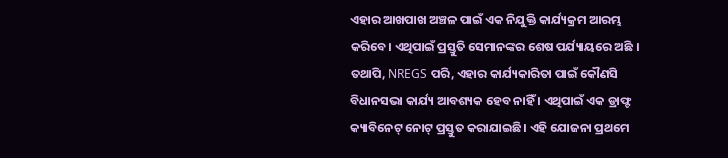ଏହାର ଆଖପାଖ ଅଞ୍ଚଳ ପାଇଁ ଏକ ନିଯୁକ୍ତି କାର୍ଯ୍ୟକ୍ରମ ଆରମ୍ଭ କରିବେ। ଏଥିପାଇଁ ପ୍ରସ୍ତୁତି ସେମାନଙ୍କର ଶେଷ ପର୍ଯ୍ୟାୟରେ ଅଛି । ତଥାପି, NREGS ପରି, ଏହାର କାର୍ଯ୍ୟକାରିତା ପାଇଁ କୌଣସି ବିଧାନସଭା କାର୍ଯ୍ୟ ଆବଶ୍ୟକ ହେବ ନାହିଁ । ଏଥିପାଇଁ ଏକ ଡ୍ରାଫ୍ଟ କ୍ୟାବିନେଟ୍ ନୋଟ୍ ପ୍ରସ୍ତୁତ କରାଯାଇଛି। ଏହି ଯୋଜନା ପ୍ରଥମେ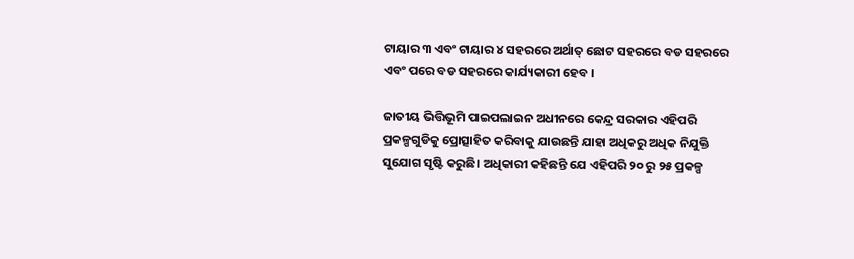ଟାୟାର ୩ ଏବଂ ଟାୟାର ୪ ସହରରେ ଅର୍ଥାତ୍ ଛୋଟ ସହରରେ ବଡ ସହରରେ ଏବଂ ପରେ ବଡ ସହରରେ କାର୍ଯ୍ୟକାରୀ ହେବ ।

ଜାତୀୟ ଭିତ୍ତିଭୂମି ପାଇପଲାଇନ ଅଧୀନରେ କେନ୍ଦ୍ର ସରକାର ଏହିପରି ପ୍ରକଳ୍ପଗୁଡିକୁ ପ୍ରୋତ୍ସାହିତ କରିବାକୁ ଯାଉଛନ୍ତି ଯାହା ଅଧିକରୁ ଅଧିକ ନିଯୁକ୍ତି ସୁଯୋଗ ସୃଷ୍ଟି କରୁଛି। ଅଧିକାରୀ କହିଛନ୍ତି ଯେ ଏହିପରି ୨୦ ରୁ ୨୫ ପ୍ରକଳ୍ପ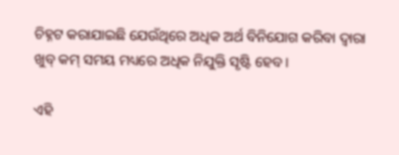ଚିହ୍ନଟ କରାଯାଇଛି ଯେଉଁଥିରେ ଅଧିକ ଅର୍ଥ ବିନିଯୋଗ କରିବା ଦ୍ୱାରା ଖୁବ୍ କମ୍ ସମୟ ମଧ୍ୟରେ ଅଧିକ ନିଯୁକ୍ତି ସୃଷ୍ଟି ହେବ।

ଏହି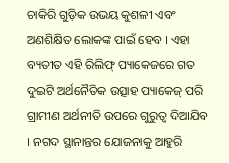ଚାକିରି ଗୁଡ଼ିକ ଉଭୟ କୁଶଳୀ ଏବଂ ଅଣଶିକ୍ଷିତ ଲୋକଙ୍କ ପାଇଁ ହେବ । ଏହା ବ୍ୟତୀତ ଏହି ରିଲିଫ୍ ପ୍ୟାକେଜରେ ଗତ ଦୁଇଟି ଅର୍ଥନୈତିକ ଉତ୍ସାହ ପ୍ୟାକେଜ୍ ପରି ଗ୍ରାମୀଣ ଅର୍ଥନୀତି ଉପରେ ଗୁରୁତ୍ୱ ଦିଆଯିବ । ନଗଦ ସ୍ଥାନାନ୍ତର ଯୋଜନାକୁ ଆହୁରି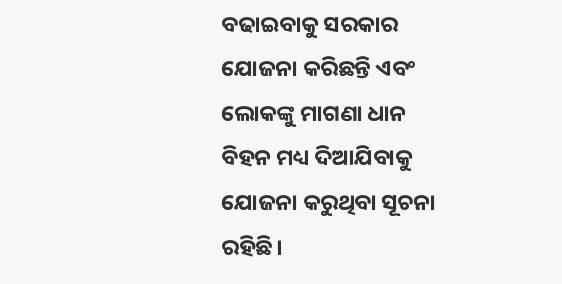ବଢାଇବାକୁ ସରକାର ଯୋଜନା କରିଛନ୍ତି ଏବଂ ଲୋକଙ୍କୁ ମାଗଣା ଧାନ ବିହନ ମଧ୍ୟ ଦିଆଯିବାକୁ ଯୋଜନା କରୁଥିବା ସୂଚନା ରହିଛି।